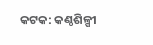କଟକ: କଣ୍ଠଶିଳ୍ପୀ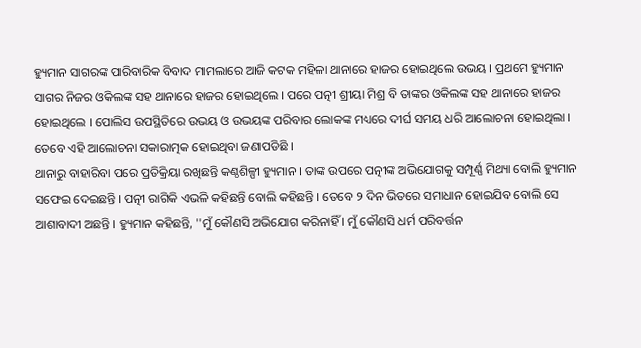ହ୍ୟୁମାନ ସାଗରଙ୍କ ପାରିବାରିକ ବିବାଦ ମାମଲାରେ ଆଜି କଟକ ମହିଳା ଥାନାରେ ହାଜର ହୋଇଥିଲେ ଉଭୟ । ପ୍ରଥମେ ହ୍ୟୁମାନ ସାଗର ନିଜର ଓକିଲଙ୍କ ସହ ଥାନାରେ ହାଜର ହୋଇଥିଲେ । ପରେ ପତ୍ନୀ ଶ୍ରୀୟା ମିଶ୍ର ବି ତାଙ୍କର ଓକିଲଙ୍କ ସହ ଥାନାରେ ହାଜର ହୋଇଥିଲେ । ପୋଲିସ ଉପସ୍ଥିତିରେ ଉଭୟ ଓ ଉଭୟଙ୍କ ପରିବାର ଲୋକଙ୍କ ମଧ୍ୟରେ ଦୀର୍ଘ ସମୟ ଧରି ଆଲୋଚନା ହୋଇଥିଲା । ତେବେ ଏହି ଆଲୋଚନା ସକାରାତ୍ମକ ହୋଇଥିବା ଜଣାପଡିଛି ।
ଥାନାରୁ ବାହାରିବା ପରେ ପ୍ରତିକ୍ରିୟା ରଖିଛନ୍ତି କଣ୍ଠଶିଳ୍ପୀ ହ୍ୟୁମାନ । ତାଙ୍କ ଉପରେ ପତ୍ନୀଙ୍କ ଅଭିଯୋଗକୁ ସମ୍ପୂର୍ଣ୍ଣ ମିଥ୍ୟା ବୋଲି ହ୍ୟୁମାନ ସଫେଇ ଦେଇଛନ୍ତି । ପତ୍ନୀ ରାଗିକି ଏଭଳି କହିଛନ୍ତି ବୋଲି କହିଛନ୍ତି । ତେବେ ୨ ଦିନ ଭିତରେ ସମାଧାନ ହୋଇଯିବ ବୋଲି ସେ ଆଶାବାଦୀ ଅଛନ୍ତି । ହ୍ୟୁମାନ କହିଛନ୍ତି, ''ମୁଁ କୌଣସି ଅଭିଯୋଗ କରିନାହିଁ । ମୁଁ କୌଣସି ଧର୍ମ ପରିବର୍ତ୍ତନ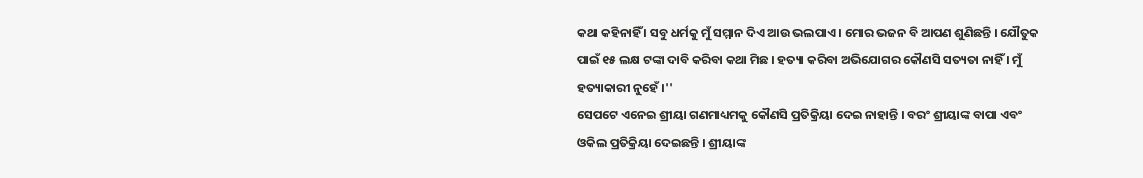କଥା କହିନାହିଁ । ସବୁ ଧର୍ମକୁ ମୁଁ ସମ୍ମାନ ଦିଏ ଆଉ ଭଲପାଏ । ମୋର ଭଜନ ବି ଆପଣ ଶୁଣିଛନ୍ତି । ଯୌତୁକ ପାଇଁ ୧୫ ଲକ୍ଷ ଟଙ୍କା ଦାବି କରିବା କଥା ମିଛ । ହତ୍ୟା କରିବା ଅଭିଯୋଗର କୌଣସି ସତ୍ୟତା ନାହିଁ । ମୁଁ ହତ୍ୟାକାରୀ ନୁହେଁ ।''
ସେପଟେ ଏନେଇ ଶ୍ରୀୟା ଗଣମାଧ୍ୟମକୁ କୌଣସି ପ୍ରତିକ୍ରିୟା ଦେଇ ନାହାନ୍ତି । ବରଂ ଶ୍ରୀୟାଙ୍କ ବାପା ଏବଂ ଓକିଲ ପ୍ରତିକ୍ରିୟା ଦେଇଛନ୍ତି । ଶ୍ରୀୟାଙ୍କ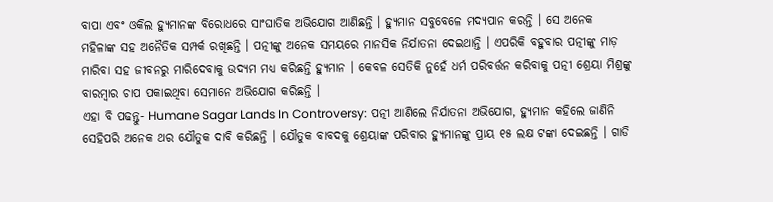ବାପା ଏବଂ ଓକିଲ ହ୍ୟୁମାନଙ୍କ ବିରୋଧରେ ସାଂଘାତିକ ଅଭିଯୋଗ ଆଣିଛନ୍ତି । ହ୍ୟୁମାନ ସବୁବେଳେ ମଦ୍ୟପାନ କରନ୍ତି । ସେ ଅନେକ ମହିଳାଙ୍କ ସହ ଅନୈତିକ ସମ୍ପର୍କ ରଖିଛନ୍ତି । ପତ୍ନୀଙ୍କୁ ଅନେକ ସମୟରେ ମାନସିକ ନିର୍ଯାତନା ଦେଇଥାନ୍ତି । ଏପରିକି ବହୁବାର ପତ୍ନୀଙ୍କୁ ମାଡ଼ ମାରିବା ସହ ଜୀବନରୁ ମାରିଦେବାକୁ ଉଦ୍ୟମ ମଧ୍ୟ କରିଛନ୍ତି ହ୍ୟୁମାନ । କେବଳ ସେତିକି ନୁହେଁ ଧର୍ମ ପରିବର୍ତ୍ତନ କରିବାକୁ ପତ୍ନୀ ଶ୍ରେୟା ମିଶ୍ରଙ୍କୁ ବାରମ୍ବାର ଚାପ ପକାଇଥିବା ସେମାନେ ଅଭିଯୋଗ କରିଛନ୍ତି ।
ଏହା ବି ପଢନ୍ତୁ- Humane Sagar Lands In Controversy: ପତ୍ନୀ ଆଣିଲେ ନିର୍ଯାତନା ଅଭିଯୋଗ, ହ୍ୟୁମାନ କହିଲେ ଜାଣିନି
ସେହିପରି ଅନେକ ଥର ଯୌତୁକ ଦାବି କରିଛନ୍ତି । ଯୌତୁକ ବାବଦକୁ ଶ୍ରେୟାଙ୍କ ପରିବାର ହ୍ୟୁମାନଙ୍କୁ ପ୍ରାୟ ୧୫ ଲକ୍ଷ ଟଙ୍କା ଦେଇଛନ୍ତି । ଗାଡି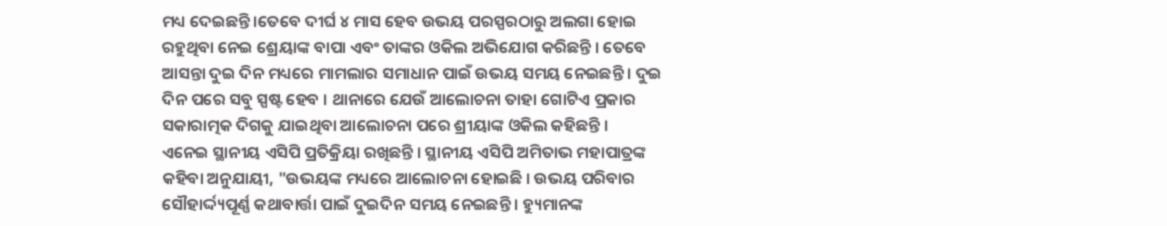ମଧ୍ୟ ଦେଇଛନ୍ତି ।ତେବେ ଦୀର୍ଘ ୪ ମାସ ହେବ ଉଭୟ ପରସ୍ପରଠାରୁ ଅଲଗା ହୋଇ ରହୁଥିବା ନେଇ ଶ୍ରେୟାଙ୍କ ବାପା ଏବଂ ତାଙ୍କର ଓକିଲ ଅଭିଯୋଗ କରିଛନ୍ତି । ତେବେ ଆସନ୍ତା ଦୁଇ ଦିନ ମଧ୍ୟରେ ମାମଲାର ସମାଧାନ ପାଇଁ ଉଭୟ ସମୟ ନେଇଛନ୍ତି । ଦୁଇ ଦିନ ପରେ ସବୁ ସ୍ପଷ୍ଟ ହେବ । ଥାନାରେ ଯେଉଁ ଆଲୋଚନା ତାହା ଗୋଟିଏ ପ୍ରକାର ସକାରାତ୍ମକ ଦିଗକୁ ଯାଇଥିବା ଆଲୋଚନା ପରେ ଶ୍ରୀୟାଙ୍କ ଓକିଲ କହିଛନ୍ତି ।
ଏନେଇ ସ୍ଥାନୀୟ ଏସିପି ପ୍ରତିକ୍ରିୟା ରଖିଛନ୍ତି । ସ୍ଥାନୀୟ ଏସିପି ଅମିତାଭ ମହାପାତ୍ରଙ୍କ କହିବା ଅନୁଯାୟୀ, "ଉଭୟଙ୍କ ମଧ୍ୟରେ ଆଲୋଚନା ହୋଇଛି । ଉଭୟ ପରିବାର ସୌହାର୍ଦ୍ଦ୍ୟପୂର୍ଣ୍ଣ କଥାବାର୍ତ୍ତା ପାଇଁ ଦୁଇଦିନ ସମୟ ନେଇଛନ୍ତି । ହ୍ୟୁମାନଙ୍କ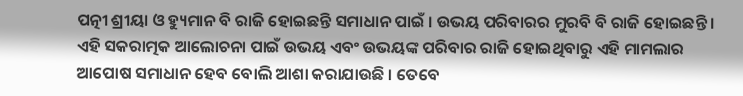ପତ୍ନୀ ଶ୍ରୀୟା ଓ ହ୍ୟୁମାନ ବି ରାଜି ହୋଇଛନ୍ତି ସମାଧାନ ପାଇଁ । ଉଭୟ ପରିବାରର ମୁରବି ବି ରାଜି ହୋଇଛନ୍ତି । ଏହି ସକରାତ୍ମକ ଆଲୋଚନା ପାଇଁ ଉଭୟ ଏବଂ ଉଭୟଙ୍କ ପରିବାର ରାଜି ହୋଇଥିବାରୁ ଏହି ମାମଲାର ଆପୋଷ ସମାଧାନ ହେବ ବୋଲି ଆଶା କରାଯାଉଛି । ତେବେ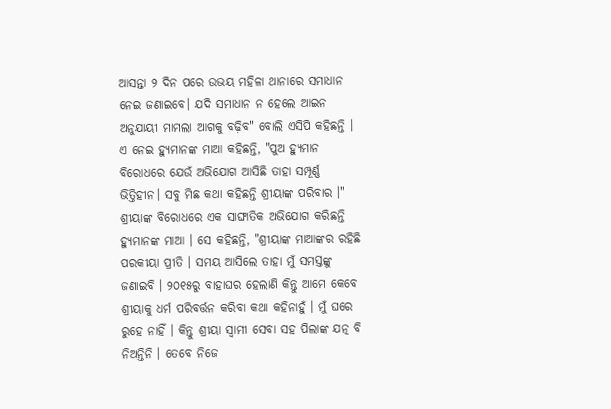ଆସନ୍ତା ୨ ଦିନ ପରେ ଉଭୟ ମହିଳା ଥାନାରେ ସମାଧାନ ନେଇ ଜଣାଇବେ। ଯଦି ସମାଧାନ ନ ହେଲେ ଆଇନ ଅନୁଯାୟୀ ମାମଲା ଆଗକୁ ବଢ଼ିବ" ବୋଲି ଏସିପି କହିଛନ୍ତି ।
ଏ ନେଇ ହ୍ୟୁମାନଙ୍କ ମାଆ କହିଛନ୍ତି, "ପୁଅ ହ୍ୟୁମାନ ବିରୋଧରେ ଯେଉଁ ଅଭିଯୋଗ ଆସିଛି ତାହା ସମ୍ପୂର୍ଣ୍ଣ ଭିତ୍ତିହୀନ। ସବୁ ମିଛ କଥା କହିଛନ୍ତି ଶ୍ରୀୟାଙ୍କ ପରିବାର ।" ଶ୍ରୀୟାଙ୍କ ବିରୋଧରେ ଏକ ସାଙ୍ଘାତିକ ଅଭିଯୋଗ କରିଛନ୍ତି ହ୍ୟୁମାନଙ୍କ ମାଆ । ସେ କହିଛନ୍ତି, "ଶ୍ରୀୟାଙ୍କ ମାଆଙ୍କର ରହିଛି ପରକୀୟା ପ୍ରୀତି । ସମୟ ଆସିଲେ ତାହା ମୁଁ ସମସ୍ତଙ୍କୁ ଜଣାଇବି । ୨୦୧୫ରୁ ବାହାଘର ହେଲାଣି କିନ୍ତୁ ଆମେ କେବେ ଶ୍ରୀୟାକୁ ଧର୍ମ ପରିବର୍ତ୍ତନ କରିବା କଥା କହିନାହୁଁ । ମୁଁ ଘରେ ରୁହେ ନାହିଁ । କିନ୍ତୁ ଶ୍ରୀୟା ସ୍ୱାମୀ ସେବା ସହ ପିଲାଙ୍କ ଯତ୍ନ ବି ନିଅନ୍ତିନି । ତେବେ ନିଜେ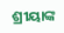ଶ୍ରୀୟାଙ୍କ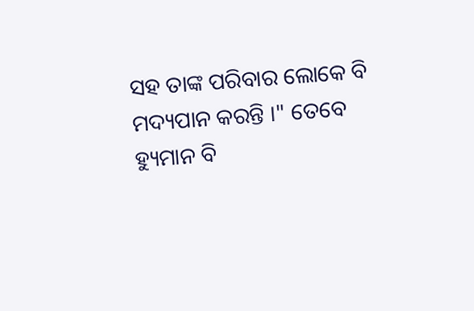ସହ ତାଙ୍କ ପରିବାର ଲୋକେ ବି ମଦ୍ୟପାନ କରନ୍ତି ।" ତେବେ ହ୍ୟୁମାନ ବି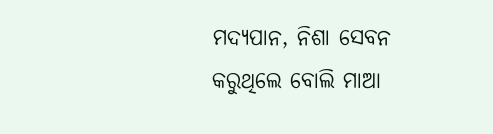ମଦ୍ୟପାନ, ନିଶା ସେବନ କରୁଥିଲେ ବୋଲି ମାଆ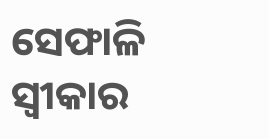ସେଫାଳି ସ୍ୱୀକାର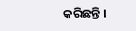କରିଛନ୍ତି ।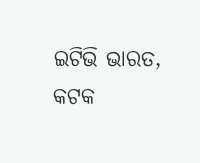ଇଟିଭି ଭାରତ, କଟକ